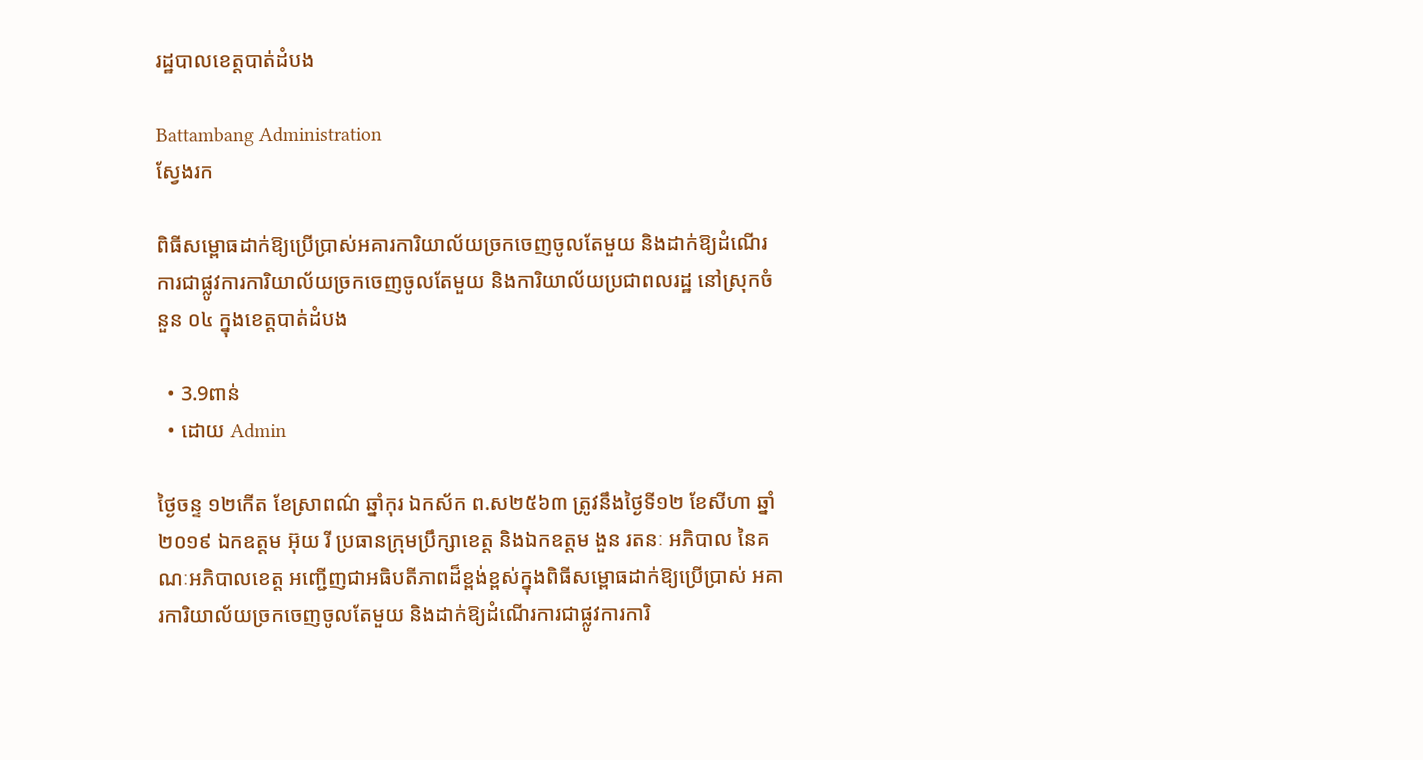រដ្ឋបាលខេត្តបាត់ដំបង

Battambang Administration
ស្វែងរក

ពិធីសម្ពោធដាក់ឱ្យប្រើប្រាស់អគារការិយាល័យច្រកចេញចូលតែមួយ និងដាក់ឱ្យដំណើរការជាផ្លូវការការិយាល័យច្រកចេញចូលតែមួយ និងការិយាល័យប្រជាពលរដ្ឋ នៅស្រុកចំនួន ០៤ ក្នុងខេត្តបាត់ដំបង

  • 3.9ពាន់
  • ដោយ Admin

ថ្ងៃចន្ទ ១២កើត ខែស្រាពណ៌ ឆ្នាំកុរ ឯកស័ក ព.ស២៥៦៣ ត្រូវនឹងថ្ងៃទី១២ ខែសីហា ឆ្នាំ២០១៩ ឯកឧត្តម អ៊ុយ រី ប្រធានក្រុមប្រឹក្សាខេត្ត និងឯកឧត្តម ងួន រតនៈ អភិបាល នៃគណៈអភិបាលខេត្ត អញ្ជើញជាអធិបតីភាពដ៏ខ្ពង់ខ្ពស់ក្នុងពិធីសម្ពោធដាក់ឱ្យប្រើប្រាស់ អគារការិយាល័យច្រកចេញចូលតែមួយ និងដាក់ឱ្យដំណើរការជាផ្លូវការការិ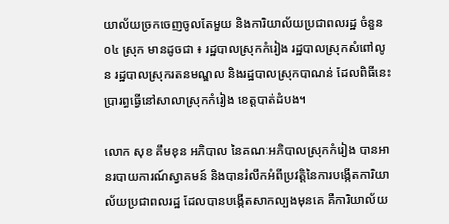យាល័យច្រកចេញចូលតែមួយ និងការិយាល័យប្រជាពលរដ្ឋ ចំនួន ០៤ ស្រុក មានដូចជា ៖ រដ្ឋបាលស្រុកកំរៀង រដ្ឋបាលស្រុកសំពៅលូន រដ្ឋបាលស្រុករតនមណ្ឌល និងរដ្ឋបាលស្រុកបាណន់ ដែលពិធីនេះប្រារព្ធធ្វើនៅសាលាស្រុកកំរៀង ខេត្តបាត់ដំបង។

លោក សុខ គឹមខុន អភិបាល នៃគណៈអភិបាលស្រុកកំរៀង បានអានរបាយការណ៍ស្វាគមន៍ និងបានរំលឹកអំពីប្រវត្តិនៃការបង្កើតការិយាល័យប្រជាពលរដ្ឋ ដែលបានបង្កើតសាកល្បងមុនគេ គឺការិយាល័យ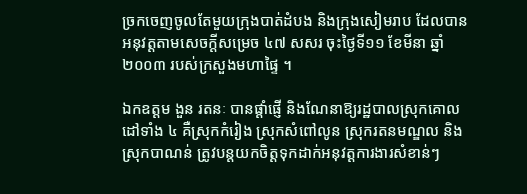ច្រកចេញចូលតែមួយក្រុងបាត់ដំបង និងក្រុងសៀមរាប ដែលបានអនុវត្តតាមសេចក្តីសម្រេច ៤៧ សសរ ចុះថ្ងៃទី១១ ខែមីនា ឆ្នាំ២០០៣ របស់ក្រសួងមហាផ្ទៃ ។

ឯកឧត្តម ងួន រតនៈ បានផ្តាំផ្ញើ និងណែនាឱ្យរដ្ឋបាលស្រុកគោលដៅទាំង ៤ គឺស្រុកកំរៀង ស្រុកសំពៅលូន ស្រុករតនមណ្ឌល និងស្រុកបាណន់ ត្រូវបន្តយកចិត្តទុកដាក់អនុវត្តការងារសំខាន់ៗ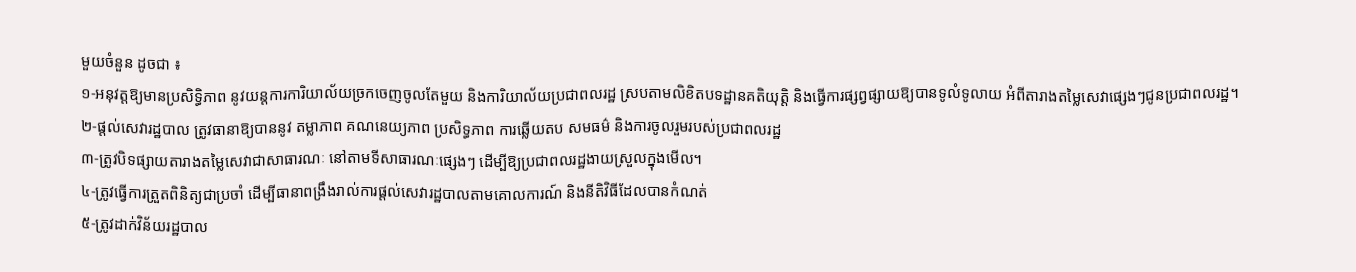មួយចំនួន ដូចជា ៖
១-អនុវត្តឱ្យមានប្រសិទ្ធិភាព នូវយន្តការការិយាល័យច្រកចេញចូលតែមួយ និងការិយាល័យប្រជាពលរដ្ឋ ស្របតាមលិខិតបទដ្ឋានគតិយុត្តិ និងធ្វើការផ្សព្វផ្សាយឱ្យបានទូលំទូលាយ អំពីតារាងតម្លៃសេវាផ្សេងៗជូនប្រជាពលរដ្ឋ។
២-ផ្តល់សេវារដ្ឋបាល ត្រូវធានាឱ្យបាននូវ តម្លាភាព គណនេយ្យភាព ប្រសិទ្ធភាព ការឆ្លើយតប សមធម៌ និងការចូលរួមរបស់ប្រជាពលរដ្ឋ
៣-ត្រូវបិទផ្សាយតារាងតម្លៃសេវាជាសាធារណៈ នៅតាមទីសាធារណៈផ្សេងៗ ដើម្បីឱ្យប្រជាពលរដ្ឋងាយស្រួលក្នុងមើល។
៤-ត្រូវធ្វើការត្រួតពិនិត្យជាប្រចាំ ដើម្បីធានាពង្រឹងរាល់ការផ្តល់សេវារដ្ឋបាលតាមគោលការណ៍ និងនីតិវិធីដែលបានកំណត់
៥-ត្រូវដាក់វិន័យរដ្ឋបាល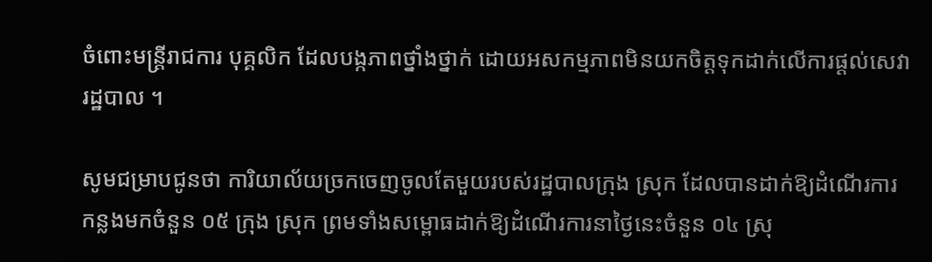ចំពោះមន្ត្រីរាជការ បុគ្គលិក ដែលបង្កភាពថ្នាំងថ្នាក់ ដោយអសកម្មភាពមិនយកចិត្តទុកដាក់លើការផ្តល់សេវារដ្ឋបាល ។

សូមជម្រាបជូនថា ការិយាល័យច្រកចេញចូលតែមួយរបស់រដ្ឋបាលក្រុង ស្រុក ដែលបានដាក់ឱ្យដំណើរការកន្លងមកចំនួន ០៥ ក្រុង ស្រុក ព្រមទាំងសម្ពោធដាក់ឱ្យដំណើរការនាថ្ងៃនេះចំនួន ០៤ ស្រុ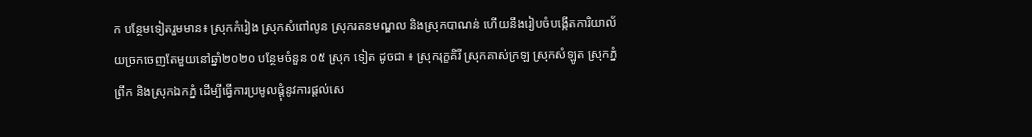ក បន្ថែមទៀតរួមមាន៖ ស្រុកកំរៀង ស្រុកសំពៅលូន ស្រុករតនមណ្ឌល និងស្រុកបាណន់ ហើយនឹងរៀបចំបង្កើតការិយាល័យច្រកចេញតែមួយនៅឆ្នាំ២០២០ បន្ថែមចំនួន ០៥ ស្រុក ទៀត ដូចជា ៖ ស្រុករុក្ខគិរី ស្រុកគាស់ក្រឡ ស្រុកសំឡូត ស្រុកភ្នំព្រឹក និងស្រុកឯកភ្នំ ដើម្បីធ្វើការប្រមូលផ្តុំនូវការផ្តល់សេ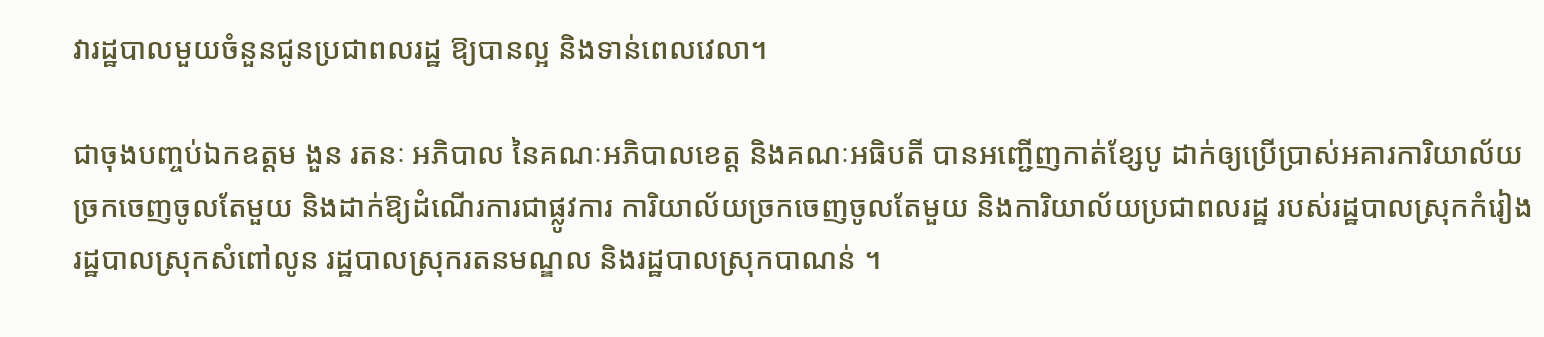វារដ្ឋបាលមួយចំនួនជូនប្រជាពលរដ្ឋ ឱ្យបានល្អ និងទាន់ពេលវេលា។

ជាចុងបញ្ចប់ឯកឧត្តម ងួន រតនៈ អភិបាល នៃគណៈអភិបាលខេត្ត និងគណៈអធិបតី បានអញ្ជើញកាត់ខ្សែបូ ដាក់ឲ្យប្រើប្រាស់អគារការិយាល័យច្រកចេញចូលតែមួយ និងដាក់ឱ្យដំណើរការជាផ្លូវការ ការិយាល័យច្រកចេញចូលតែមួយ និងការិយាល័យប្រជាពលរដ្ឋ របស់រដ្ឋបាលស្រុកកំរៀង រដ្ឋបាលស្រុកសំពៅលូន រដ្ឋបាលស្រុករតនមណ្ឌល និងរដ្ឋបាលស្រុកបាណន់ ។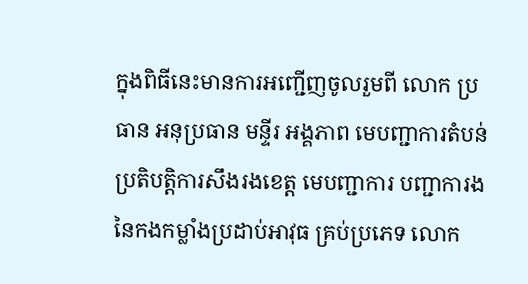ក្នុងពិធីនេះមានការអញ្ជើញចូលរួមពី លោក ប្រធាន អនុប្រធាន មន្ទីរ អង្គភាព មេបញ្ជាការតំបន់ប្រតិបត្តិការសឹងរងខេត្ត មេបញ្ជាការ បញ្ជាការង នៃកងកម្លាំងប្រដាប់អាវុធ គ្រប់ប្រភេទ លោក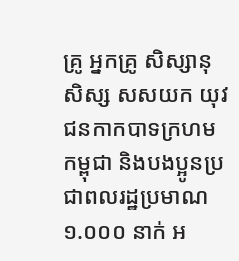គ្រូ អ្នកគ្រូ សិស្សានុសិស្ស សសយក យុវជនកាកបាទក្រហមកម្ពុជា និងបងប្អូនប្រជាពលរដ្ឋប្រមាណ ១.០០០ នាក់ អ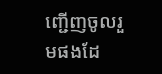ញ្ជើញចូលរួមផងដែ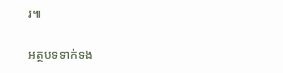រ៕

អត្ថបទទាក់ទង